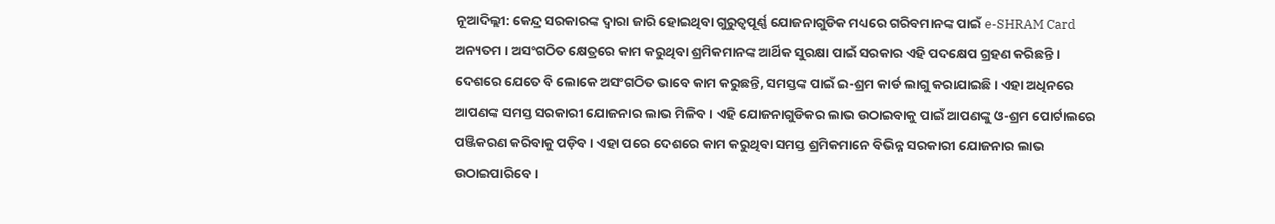ନୂଆଦିଲ୍ଲୀ: କେନ୍ଦ୍ର ସରକାରଙ୍କ ଦ୍ୱାରା ଜାରି ହୋଇଥିବା ଗୁରୁତ୍ୱପୂର୍ଣ୍ଣ ଯୋଜନାଗୁଡିକ ମଧ୍ୟରେ ଗରିବମାନଙ୍କ ପାଇଁ e-SHRAM Card ଅନ୍ୟତମ । ଅସଂଗଠିତ କ୍ଷେତ୍ରରେ କାମ କରୁଥିବା ଶ୍ରମିକମାନଙ୍କ ଆର୍ଥିକ ସୁରକ୍ଷା ପାଇଁ ସରକାର ଏହି ପଦକ୍ଷେପ ଗ୍ରହଣ କରିଛନ୍ତି । ଦେଶରେ ଯେତେ ବି ଲୋକେ ଅସଂଗଠିତ ଭାବେ କାମ କରୁଛନ୍ତି, ସମସ୍ତଙ୍କ ପାଇଁ ଇ-ଶ୍ରମ କାର୍ଡ ଲାଗୁ କରାଯାଇଛି । ଏହା ଅଧିନରେ ଆପଣଙ୍କ ସମସ୍ତ ସରକାରୀ ଯୋଜନାର ଲାଭ ମିଳିବ । ଏହି ଯୋଜନାଗୁଡିକର ଲାଭ ଉଠାଇବାକୁ ପାଇଁ ଆପଣଙ୍କୁ ଓ-ଶ୍ରମ ପୋର୍ଟାଲରେ ପଞ୍ଜିକରଣ କରିବାକୁ ପଡ଼ିବ । ଏହା ପରେ ଦେଶରେ କାମ କରୁଥିବା ସମସ୍ତ ଶ୍ରମିକମାନେ ବିଭିନ୍ନ ସରକାରୀ ଯୋଜନାର ଲାଭ ଉଠାଇପାରିବେ ।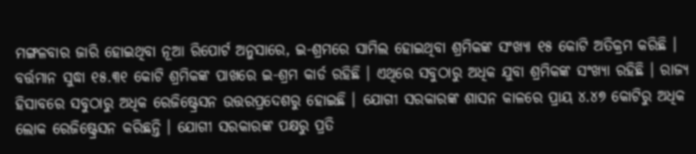ମଙ୍ଗଳବାର ଜାରି ହୋଇଥିବା ନୂଆ ରିପୋର୍ଟ ଅନୁସାରେ, ଇ-ଶ୍ରମରେ ସାମିଲ ହୋଇଥିବା ଶ୍ରମିକଙ୍କ ସଂଖ୍ୟା ୧୫ କୋଟି ଅତିକ୍ରମ କରିଛି । ବର୍ତ୍ତମାନ ସୁଦ୍ଧା ୧୫.୩୧ କୋଟି ଶ୍ରମିକଙ୍କ ପାଖରେ ଇ-ଶ୍ରମ କାର୍ଡ ରହିଛି । ଏଥିରେ ସବୁଠାରୁ ଅଧିକ ଯୁବା ଶ୍ରମିକଙ୍କ ସଂଖ୍ୟା ରହିଛି । ରାଜ୍ୟ ହିସାବରେ ସବୁଠାରୁ ଅଧିକ ରେଜିଷ୍ଟ୍ରେସନ ଉତ୍ତରପ୍ରଦେଶରୁ ହୋଇଛି । ଯୋଗୀ ସରକାରଙ୍କ ଶାସନ କାଳରେ ପ୍ରାୟ ୪.୪୭ କୋଟିରୁ ଅଧିକ ଲୋକ ରେଜିଷ୍ଟ୍ରେସନ କରିଛନ୍ତି । ଯୋଗୀ ସରକାରଙ୍କ ପକ୍ଷରୁ ପ୍ରତି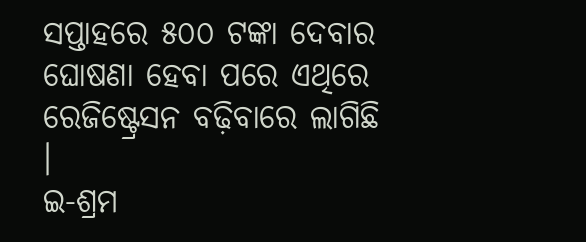ସପ୍ତାହରେ ୫୦୦ ଟଙ୍କା ଦେବାର ଘୋଷଣା ହେବା ପରେ ଏଥିରେ ରେଜିଷ୍ଟ୍ରେସନ ବଢ଼ିବାରେ ଲାଗିଛି ।
ଇ-ଶ୍ରମ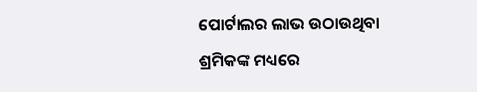ପୋର୍ଟାଲର ଲାଭ ଉଠାଉଥିବା ଶ୍ରମିକଙ୍କ ମଧ୍ୟରେ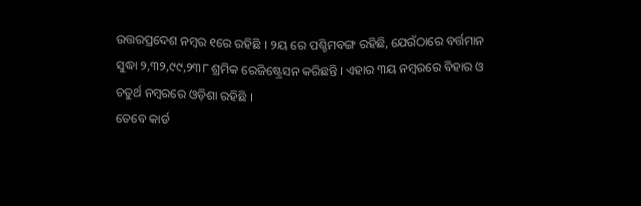ଉତ୍ତରପ୍ରଦେଶ ନମ୍ବର ୧ରେ ରହିଛି । ୨ୟ ରେ ପଶ୍ଚିମବଙ୍ଗ ରହିଛି, ଯେଉଁଠାରେ ବର୍ତ୍ତମାନ ସୁଦ୍ଧା ୨,୩୨,୯୯,୨୩୮ ଶ୍ରମିକ ରେଜିଷ୍ଟ୍ରେସନ କରିଛନ୍ତି । ଏହାର ୩ୟ ନମ୍ବରରେ ବିହାର ଓ ଚତୁର୍ଥ ନମ୍ବରରେ ଓଡ଼ିଶା ରହିଛି ।
ତେବେ କାର୍ଡ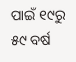ପାଇଁ ୧୯ରୁ ୫୯ ବର୍ଷ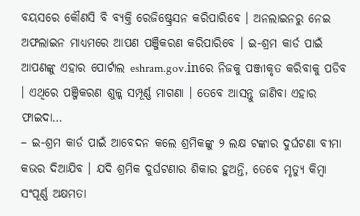ବୟସରେ କୌଣସି ବି ବ୍ୟକ୍ତି ରେଜିଷ୍ଟ୍ରେସନ କରିପାରିବେ । ଅନଲାଇନରୁ ନେଇ ଅଫଲାଇନ ମାଧ୍ୟମରେ ଆପଣ ପଞ୍ଜିକରଣ କରିପାରିବେ । ଇ-ଶ୍ରମ କାର୍ଡ ପାଇଁ ଆପଣଙ୍କୁ ଏହାର ପୋର୍ଟାଲ eshram.gov.inରେ ନିଜକୁ ପଞ୍ଜୀକୃତ କରିବାକୁ ପଡିବ । ଏଥିରେ ପଞ୍ଜିକରଣ ଶୁଳ୍କ ସମ୍ପୂର୍ଣ୍ଣ ମାଗଣା । ତେବେ ଆସନ୍ତୁ ଜାଣିବା ଏହାର ଫାଇଦା…
– ଇ-ଶ୍ରମ କାର୍ଡ ପାଇଁ ଆବେଦନ କଲେ ଶ୍ରମିକଙ୍କୁ ୨ ଲକ୍ଷ ଟଙ୍କାର ଦୁର୍ଘଟଣା ବୀମା କଭର ଦିଆଯିବ । ଯଦି ଶ୍ରମିକ ଦୁର୍ଘଟଣାର ଶିକାର ହୁଅନ୍ତି, ତେବେ ମୃତ୍ୟୁ କିମ୍ବା ସଂପୂର୍ଣ୍ଣ ଅକ୍ଷମତା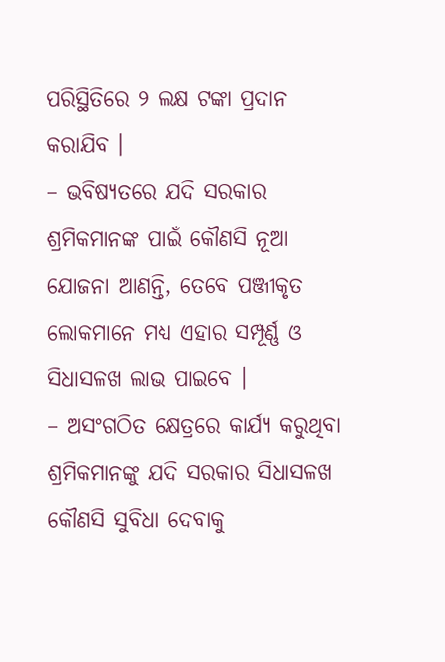ପରିସ୍ଥିତିରେ ୨ ଲକ୍ଷ ଟଙ୍କା ପ୍ରଦାନ କରାଯିବ ।
– ଭବିଷ୍ୟତରେ ଯଦି ସରକାର ଶ୍ରମିକମାନଙ୍କ ପାଇଁ କୌଣସି ନୂଆ ଯୋଜନା ଆଣନ୍ତି, ତେବେ ପଞ୍ଜୀକୃତ ଲୋକମାନେ ମଧ୍ୟ ଏହାର ସମ୍ପୂର୍ଣ୍ଣ ଓ ସିଧାସଳଖ ଲାଭ ପାଇବେ ।
– ଅସଂଗଠିତ କ୍ଷେତ୍ରରେ କାର୍ଯ୍ୟ କରୁଥିବା ଶ୍ରମିକମାନଙ୍କୁ ଯଦି ସରକାର ସିଧାସଳଖ କୌଣସି ସୁବିଧା ଦେବାକୁ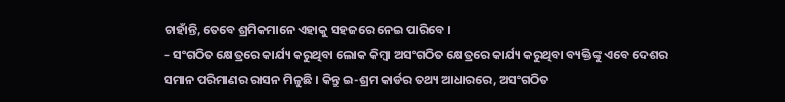ଚାହାଁନ୍ତି, ତେବେ ଶ୍ରମିକମାନେ ଏହାକୁ ସହଜରେ ନେଇ ପାରିବେ ।
– ସଂଗଠିତ କ୍ଷେତ୍ରରେ କାର୍ଯ୍ୟ କରୁଥିବା ଲୋକ କିମ୍ବା ଅସଂଗଠିତ କ୍ଷେତ୍ରରେ କାର୍ଯ୍ୟ କରୁଥିବା ବ୍ୟକ୍ତିଙ୍କୁ ଏବେ ଦେଶର ସମାନ ପରିମାଣର ରାସନ ମିଳୁଛି । କିନ୍ତୁ ଇ-ଶ୍ରମ କାର୍ଡର ତଥ୍ୟ ଆଧାରରେ, ଅସଂଗଠିତ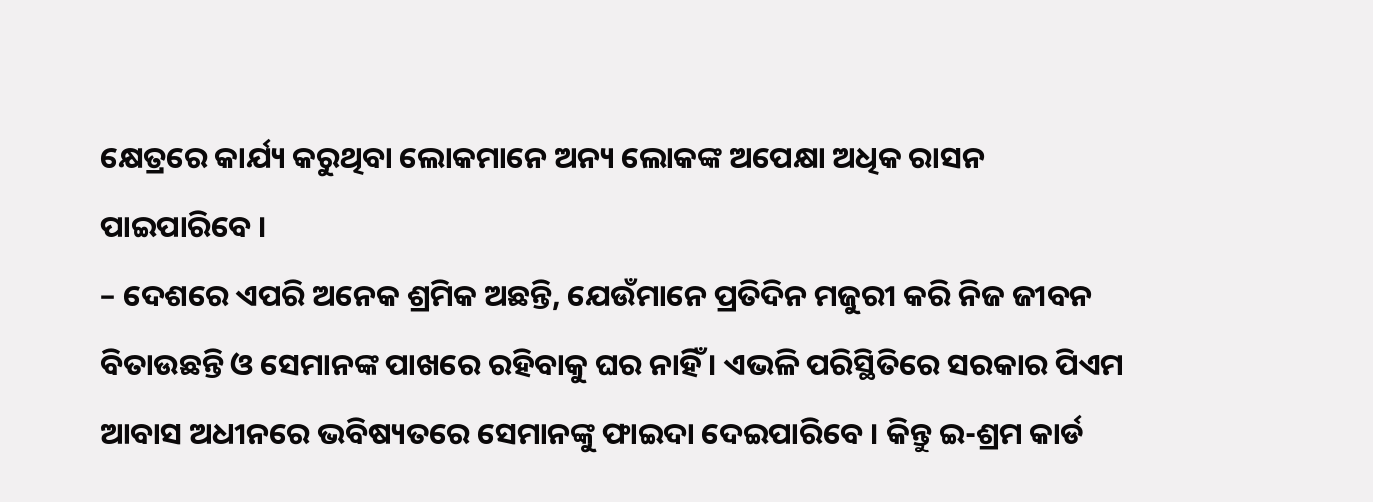କ୍ଷେତ୍ରରେ କାର୍ଯ୍ୟ କରୁଥିବା ଲୋକମାନେ ଅନ୍ୟ ଲୋକଙ୍କ ଅପେକ୍ଷା ଅଧିକ ରାସନ ପାଇପାରିବେ ।
– ଦେଶରେ ଏପରି ଅନେକ ଶ୍ରମିକ ଅଛନ୍ତି, ଯେଉଁମାନେ ପ୍ରତିଦିନ ମଜୁରୀ କରି ନିଜ ଜୀବନ ବିତାଉଛନ୍ତି ଓ ସେମାନଙ୍କ ପାଖରେ ରହିବାକୁ ଘର ନାହିଁ । ଏଭଳି ପରିସ୍ଥିତିରେ ସରକାର ପିଏମ ଆବାସ ଅଧୀନରେ ଭବିଷ୍ୟତରେ ସେମାନଙ୍କୁ ଫାଇଦା ଦେଇପାରିବେ । କିନ୍ତୁ ଇ-ଶ୍ରମ କାର୍ଡ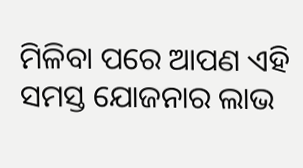ମିଳିବା ପରେ ଆପଣ ଏହି ସମସ୍ତ ଯୋଜନାର ଲାଭ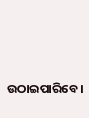ଉଠାଇପାରିବେ ।